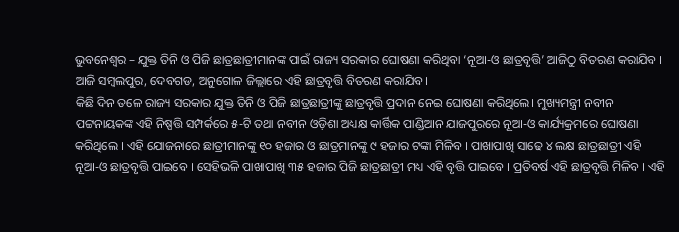ଭୁବନେଶ୍ୱର – ଯୁକ୍ତ ତିନି ଓ ପିଜି ଛାତ୍ରଛାତ୍ରୀମାନଙ୍କ ପାଇଁ ରାଜ୍ୟ ସରକାର ଘୋଷଣା କରିଥିବା ‘ନୂଆ-ଓ ଛାତ୍ରବୃତ୍ତି’ ଆଜିଠୁ ବିତରଣ କରାଯିବ । ଆଜି ସମ୍ୱଲପୁର, ଦେବଗଡ, ଅନୁଗୋଳ ଜିଲ୍ଲାରେ ଏହି ଛାତ୍ରବୃତ୍ତି ବିତରଣ କରାଯିବ।
କିଛି ଦିନ ତଳେ ରାଜ୍ୟ ସରକାର ଯୁକ୍ତ ତିନି ଓ ପିଜି ଛାତ୍ରଛାତ୍ରୀଙ୍କୁ ଛାତ୍ରବୃତ୍ତି ପ୍ରଦାନ ନେଇ ଘୋଷଣା କରିଥିଲେ। ମୁଖ୍ୟମନ୍ତ୍ରୀ ନବୀନ ପଟ୍ଟନାୟକଙ୍କ ଏହି ନିଷ୍ପତ୍ତି ସମ୍ପର୍କରେ ୫-ଟି ତଥା ନବୀନ ଓଡ଼ିଶା ଅଧ୍ୟକ୍ଷ କାର୍ତ୍ତିକ ପାଣ୍ଡିଆନ ଯାଜପୁରରେ ନୂଆ-ଓ କାର୍ଯ୍ୟକ୍ରମରେ ଘୋଷଣା କରିଥିଲେ । ଏହି ଯୋଜନାରେ ଛାତ୍ରୀମାନଙ୍କୁ ୧୦ ହଜାର ଓ ଛାତ୍ରମାନଙ୍କୁ ୯ ହଜାର ଟଙ୍କା ମିଳିବ । ପାଖାପାଖି ସାଢେ ୪ ଲକ୍ଷ ଛାତ୍ରଛାତ୍ରୀ ଏହି ନୂଆ-ଓ ଛାତ୍ରବୃତ୍ତି ପାଇବେ । ସେହିଭଳି ପାଖାପାଖି ୩୫ ହଜାର ପିଜି ଛାତ୍ରଛାତ୍ରୀ ମଧ୍ୟ ଏହି ବୃତ୍ତି ପାଇବେ । ପ୍ରତିବର୍ଷ ଏହି ଛାତ୍ରବୃତ୍ତି ମିଳିବ । ଏହି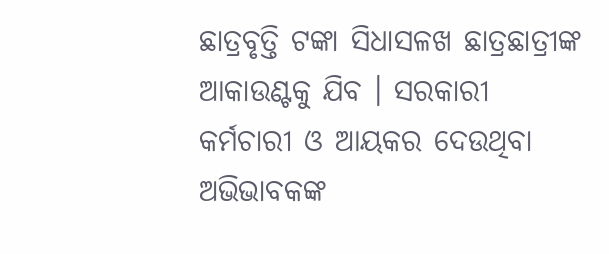ଛାତ୍ରବୃତ୍ତି ଟଙ୍କା ସିଧାସଳଖ ଛାତ୍ରଛାତ୍ରୀଙ୍କ ଆକାଉଣ୍ଟକୁ ଯିବ । ସରକାରୀ କର୍ମଚାରୀ ଓ ଆୟକର ଦେଉଥିବା ଅଭିଭାବକଙ୍କ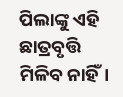ପିଲାଙ୍କୁ ଏହି ଛାତ୍ରବୃତ୍ତି ମିଳିବ ନାହିଁ।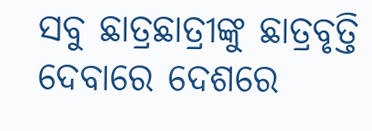ସବୁ ଛାତ୍ରଛାତ୍ରୀଙ୍କୁ ଛାତ୍ରବୃତ୍ତି ଦେବାରେ ଦେଶରେ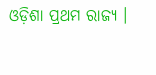ଓଡ଼ିଶା ପ୍ରଥମ ରାଜ୍ୟ ।